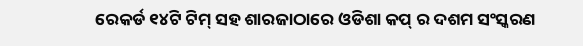ରେକର୍ଡ ୧୪ଟି ଟିମ୍ ସହ ଶାରଜାଠାରେ ଓଡିଶା କପ୍ ର ଦଶମ ସଂସ୍କରଣ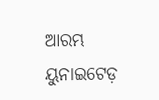ଆରମ୍ଭ
ୟୁନାଇଟେଡ଼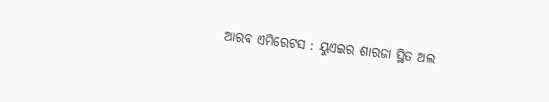ଆରବ ଏମିରେଟସ : ୟୁଏଇର ଶାରଜା ସ୍ଥିତ ଅଲ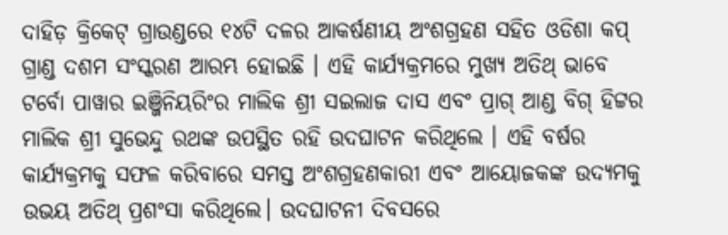ଦାହିଡ଼ କ୍ରିକେଟ୍ ଗ୍ରାଉଣ୍ଡରେ ୧୪ଟି ଦଳର ଆକର୍ଷଣୀୟ ଅଂଶଗ୍ରହଣ ସହିତ ଓଡିଶା କପ୍ ଗ୍ରାଣ୍ଡ ଦଶମ ସଂସ୍କରଣ ଆରମ୍ଭ ହୋଇଛି । ଏହି କାର୍ଯ୍ୟକ୍ରମରେ ମୁଖ୍ୟ ଅତିଥ୍ ଭାବେ ଟର୍ବୋ ପାୱାର ଇଞ୍ଜିନିୟରିଂର ମାଲିକ ଶ୍ରୀ ସଇଲାଜ ଦାସ ଏବଂ ପ୍ରାଗ୍ ଆଣ୍ଡ ବିଗ୍ ହିଟ୍ଟର ମାଲିକ ଶ୍ରୀ ସୁଭେନ୍ଦୁ ରଥଙ୍କ ଉପସ୍ଥିତ ରହି ଉଦଘାଟନ କରିଥିଲେ । ଏହି ବର୍ଷର କାର୍ଯ୍ୟକ୍ରମକୁ ସଫଳ କରିବାରେ ସମସ୍ତ ଅଂଶଗ୍ରହଣକାରୀ ଏବଂ ଆୟୋଜକଙ୍କ ଉଦ୍ୟମକୁ ଉଭୟ ଅତିଥ୍ ପ୍ରଶଂସା କରିଥିଲେ। ଉଦଘାଟନୀ ଦିବସରେ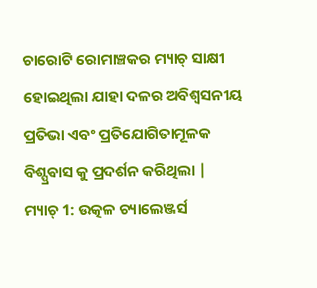ଚାରୋଟି ରୋମାଞ୍ଚକର ମ୍ୟାଚ୍ ସାକ୍ଷୀ ହୋଇଥିଲା ଯାହା ଦଳର ଅବିଶ୍ବସନୀୟ ପ୍ରତିଭା ଏବଂ ପ୍ରତିଯୋଗିତାମୂଳକ ବିଶ୍ପ୍ରଵାସ କୁ ପ୍ରଦର୍ଶନ କରିଥିଲା |
ମ୍ୟାଚ୍ 1: ଉତ୍କଳ ଚ୍ୟାଲେଞ୍ଜର୍ସ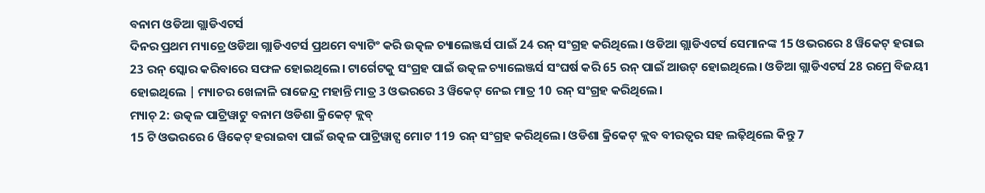ବନାମ ଓଡିଆ ଗ୍ଲାଡିଏଟର୍ସ
ଦିନର ପ୍ରଥମ ମ୍ୟାଚ୍ରେ ଓଡିଆ ଗ୍ଲାଡିଏଟର୍ସ ପ୍ରଥମେ ବ୍ୟାଟିଂ କରି ଉତ୍କଳ ଚ୍ୟାଲେଞ୍ଜର୍ସ ପାଇଁ 24 ରନ୍ ସଂଗ୍ରହ କରିଥିଲେ। ଓଡିଆ ଗ୍ଲାଡିଏଟର୍ସ ସେମାନଙ୍କ 15 ଓଭରରେ 8 ୱିକେଟ୍ ହରାଇ 23 ରନ୍ ସ୍କୋର କରିବାରେ ସଫଳ ହୋଇଥିଲେ। ଟାର୍ଗେଟକୁ ସଂଗ୍ରହ ପାଇଁ ଉତ୍କଳ ଚ୍ୟାଲେଞ୍ଜର୍ସ ସଂଘର୍ଷ କରି 65 ରନ୍ ପାଇଁ ଆଉଟ୍ ହୋଇଥିଲେ। ଓଡିଆ ଗ୍ଲାଡିଏଟର୍ସ 28 ରମ୍ରେ ବିଜୟୀ ହୋଇଥିଲେ | ମ୍ୟାଚର ଖେଳାଳି ରାଜେନ୍ଦ୍ର ମହାନ୍ତି ମାତ୍ର 3 ଓଭରରେ 3 ୱିକେଟ୍ ନେଇ ମାତ୍ର 10 ରନ୍ ସଂଗ୍ରହ କରିଥିଲେ।
ମ୍ୟାଚ୍ 2: ଉତ୍କଳ ପାଟ୍ରିୱାଟୁ ବନାମ ଓଡିଶା କ୍ରିକେଟ୍ କ୍ଲବ୍
15 ଟି ଓଭରରେ 6 ୱିକେଟ୍ ହରାଇବା ପାଇଁ ଉତ୍କଳ ପାଟ୍ରିୱାଟ୍ସ ମୋଟ 119 ରନ୍ ସଂଗ୍ରହ କରିଥିଲେ। ଓଡିଶା କ୍ରିକେଟ୍ କ୍ଲବ ବୀରତ୍ବର ସହ ଲଢ଼ିଥିଲେ କିନ୍ତୁ 7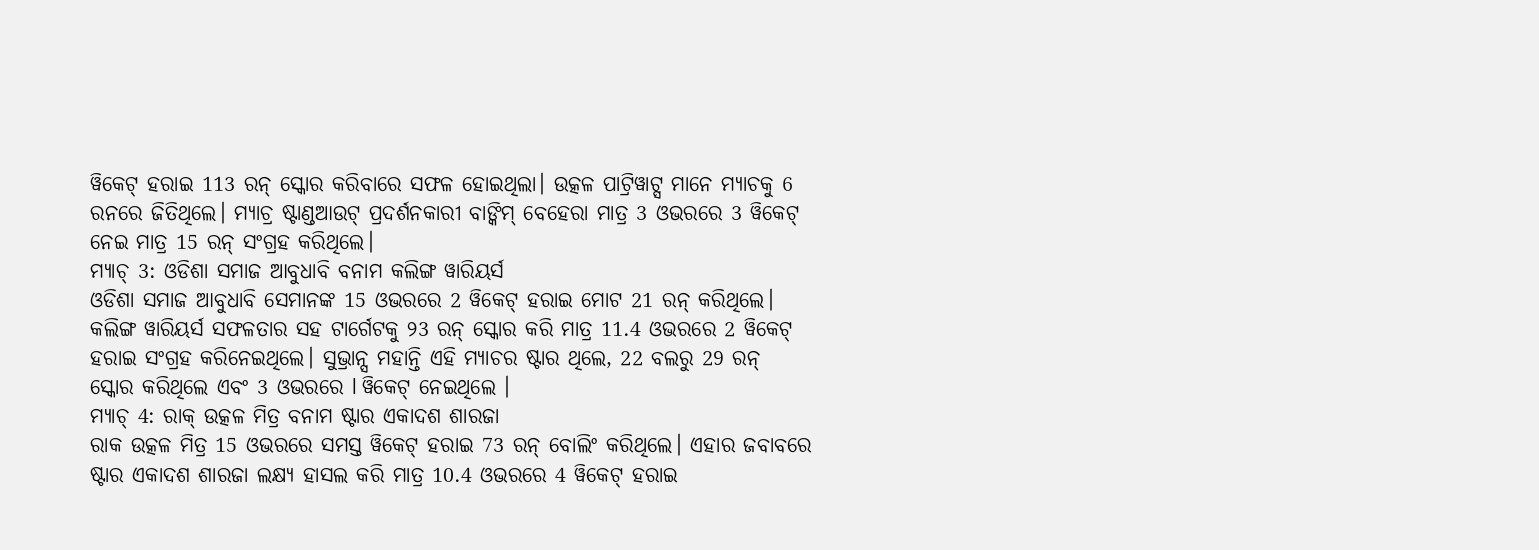ୱିକେଟ୍ ହରାଇ 113 ରନ୍ ସ୍କୋର କରିବାରେ ସଫଳ ହୋଇଥିଲା। ଉତ୍କଳ ପାଟ୍ରିୱାଟ୍ସ ମାନେ ମ୍ୟାଚକୁ 6 ରନରେ ଜିତିଥିଲେ। ମ୍ୟାଚ୍ର ଷ୍ଟାଣ୍ଡଆଉଟ୍ ପ୍ରଦର୍ଶନକାରୀ ବାଙ୍କିମ୍ ବେହେରା ମାତ୍ର 3 ଓଭରରେ 3 ୱିକେଟ୍ ନେଇ ମାତ୍ର 15 ରନ୍ ସଂଗ୍ରହ କରିଥିଲେ।
ମ୍ୟାଚ୍ 3: ଓଡିଶା ସମାଜ ଆବୁଧାବି ବନାମ କଲିଙ୍ଗ ୱାରିୟର୍ସ
ଓଡିଶା ସମାଜ ଆବୁଧାବି ସେମାନଙ୍କ 15 ଓଭରରେ 2 ୱିକେଟ୍ ହରାଇ ମୋଟ 21 ରନ୍ କରିଥିଲେ। କଲିଙ୍ଗ ୱାରିୟର୍ସ ସଫଳତାର ସହ ଟାର୍ଗେଟକୁ ୨3 ରନ୍ ସ୍କୋର କରି ମାତ୍ର 11.4 ଓଭରରେ 2 ୱିକେଟ୍ ହରାଇ ସଂଗ୍ରହ କରିନେଇଥିଲେ। ସୁଭ୍ରାନ୍ସ ମହାନ୍ତି ଏହି ମ୍ୟାଚର ଷ୍ଟାର ଥିଲେ, 22 ବଲରୁ 29 ରନ୍ ସ୍କୋର କରିଥିଲେ ଏବଂ 3 ଓଭରରେ l ୱିକେଟ୍ ନେଇଥିଲେ ।
ମ୍ୟାଚ୍ 4: ରାକ୍ ଉତ୍କଳ ମିତ୍ର ବନାମ ଷ୍ଟାର ଏକାଦଶ ଶାରଜା
ରାକ ଉତ୍କଳ ମିତ୍ର 15 ଓଭରରେ ସମସ୍ତ ୱିକେଟ୍ ହରାଇ 73 ରନ୍ ବୋଲିଂ କରିଥିଲେ। ଏହାର ଜବାବରେ ଷ୍ଟାର ଏକାଦଶ ଶାରଜା ଲକ୍ଷ୍ୟ ହାସଲ କରି ମାତ୍ର 10.4 ଓଭରରେ 4 ୱିକେଟ୍ ହରାଇ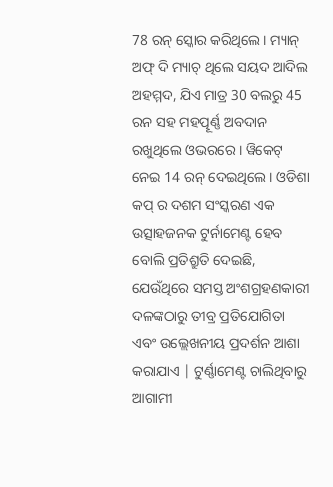78 ରନ୍ ସ୍କୋର କରିଥିଲେ। ମ୍ୟାନ୍ ଅଫ୍ ଦି ମ୍ୟାଚ୍ ଥିଲେ ସୟଦ ଆଦିଲ ଅହମ୍ମଦ, ଯିଏ ମାତ୍ର 30 ବଲରୁ 45 ରନ ସହ ମହତ୍ପୂର୍ଣ୍ଣ ଅବଦାନ ରଖୁଥିଲେ ଓଭରରେ । ୱିକେଟ୍ ନେଇ 14 ରନ୍ ଦେଇଥିଲେ। ଓଡିଶା କପ୍ ର ଦଶମ ସଂସ୍କରଣ ଏକ ଉତ୍ସାହଜନକ ଟୁର୍ନାମେଣ୍ଟ ହେବ ବୋଲି ପ୍ରତିଶ୍ରୁତି ଦେଇଛି, ଯେଉଁଥିରେ ସମସ୍ତ ଅଂଶଗ୍ରହଣକାରୀ ଦଳଙ୍କଠାରୁ ତୀବ୍ର ପ୍ରତିଯୋଗିତା ଏବଂ ଉଲ୍ଲେଖନୀୟ ପ୍ରଦର୍ଶନ ଆଶା କରାଯାଏ | ଟୁର୍ଣ୍ଣାମେଣ୍ଟ ଚାଲିଥିବାରୁ ଆଗାମୀ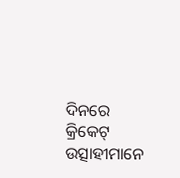ଦିନରେ କ୍ରିକେଟ୍ ଉତ୍ସାହୀମାନେ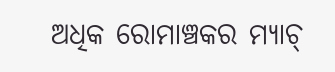ଅଧିକ ରୋମାଞ୍ଚକର ମ୍ୟାଚ୍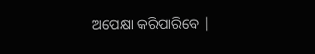ଅପେକ୍ଷା କରିପାରିବେ |